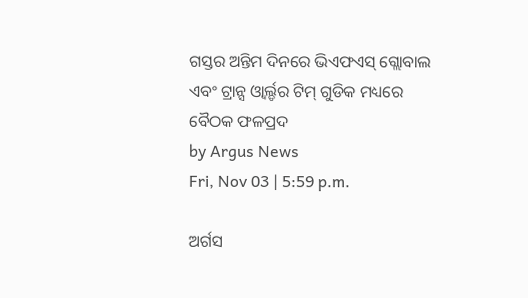ଗସ୍ତର ଅନ୍ତିମ ଦିନରେ ଭିଏଫଏସ୍ ଗ୍ଲୋବାଲ ଏବଂ ଟ୍ରାନ୍ସ ଓ୍ୱାର୍ଲ୍ଡର ଟିମ୍ ଗୁଡିକ ମଧ୍ୟରେ ବୈଠକ ଫଳପ୍ରଦ
by Argus News
Fri, Nov 03 | 5:59 p.m.

ଅର୍ଗସ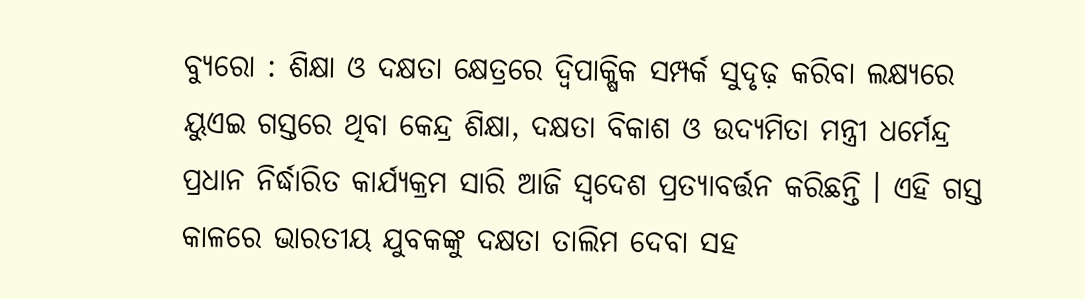ବ୍ୟୁରୋ : ଶିକ୍ଷା ଓ ଦକ୍ଷତା କ୍ଷେତ୍ରରେ ଦ୍ୱିପାକ୍ଷିକ ସମ୍ପର୍କ ସୁଦୃଢ଼ କରିବା ଲକ୍ଷ୍ୟରେ ୟୁଏଇ ଗସ୍ତରେ ଥିବା କେନ୍ଦ୍ର ଶିକ୍ଷା, ଦକ୍ଷତା ବିକାଶ ଓ ଉଦ୍ୟମିତା ମନ୍ତ୍ରୀ ଧର୍ମେନ୍ଦ୍ର ପ୍ରଧାନ ନିର୍ଦ୍ଧାରିତ କାର୍ଯ୍ୟକ୍ରମ ସାରି ଆଜି ସ୍ୱଦେଶ ପ୍ରତ୍ୟାବର୍ତ୍ତନ କରିଛନ୍ତି । ଏହି ଗସ୍ତ କାଳରେ ଭାରତୀୟ ଯୁବକଙ୍କୁ ଦକ୍ଷତା ତାଲିମ ଦେବା ସହ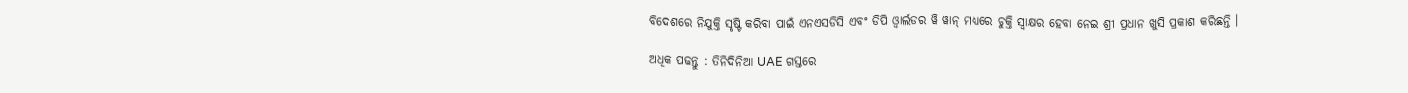ବିଦେଶରେ ନିଯୁକ୍ତି ସୃଷ୍ଟି କରିବା ପାଇଁ ଏନଏସଡିସି ଏବଂ ଡିପି ଓ୍ୱାର୍ଲଡର ୱି ୱାନ୍ ମଧ୍ୟରେ ଚୁକ୍ତି ସ୍ୱାକ୍ଷର ହେବା ନେଇ ଶ୍ରୀ ପ୍ରଧାନ ଖୁସି ପ୍ରକାଶ କରିଛନ୍ତି ।

ଅଧିକ ପଢନ୍ତୁ : ତିନିଦିନିଆ UAE ଗସ୍ତରେ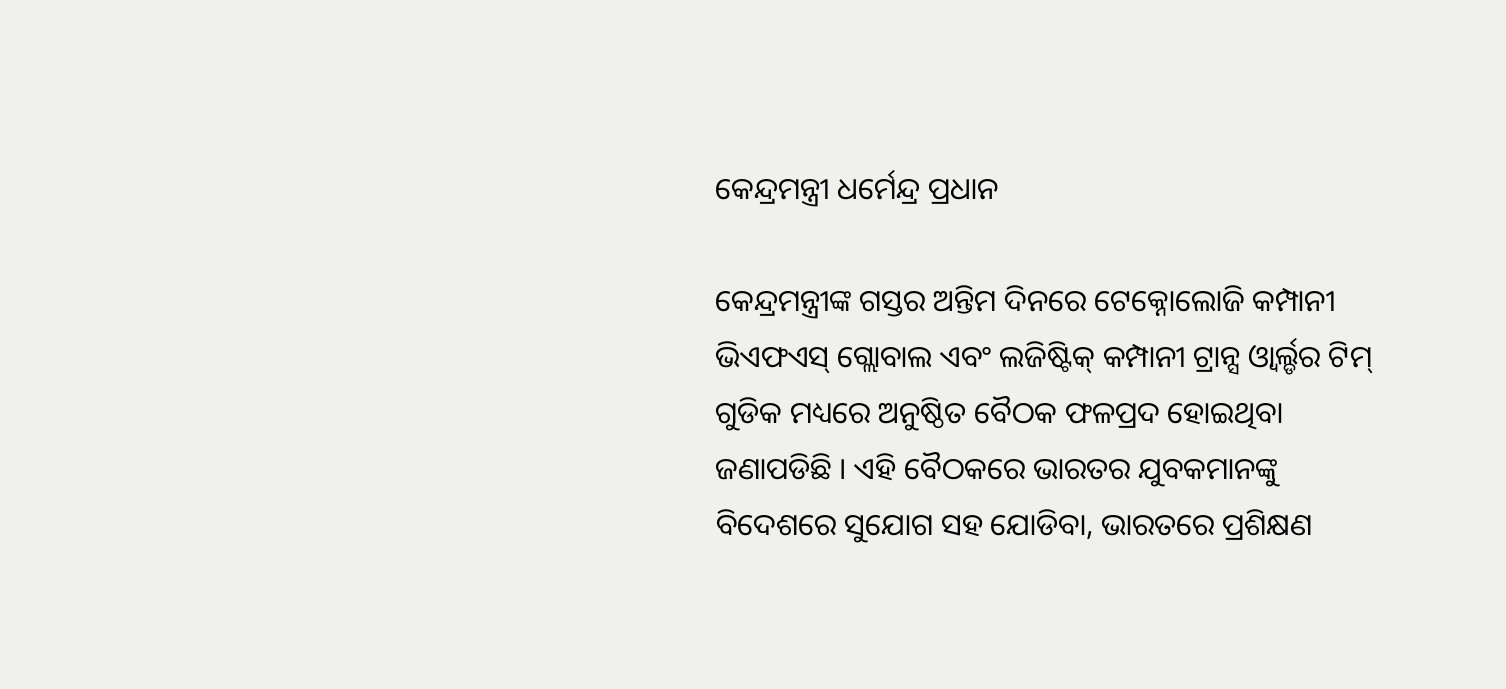କେନ୍ଦ୍ରମନ୍ତ୍ରୀ ଧର୍ମେନ୍ଦ୍ର ପ୍ରଧାନ

କେନ୍ଦ୍ରମନ୍ତ୍ରୀଙ୍କ ଗସ୍ତର ଅନ୍ତିମ ଦିନରେ ଟେକ୍ନୋଲୋଜି କମ୍ପାନୀ ଭିଏଫଏସ୍ ଗ୍ଲୋବାଲ ଏବଂ ଲଜିଷ୍ଟିକ୍ କମ୍ପାନୀ ଟ୍ରାନ୍ସ ଓ୍ୱାର୍ଲ୍ଡର ଟିମ୍ ଗୁଡିକ ମଧ୍ୟରେ ଅନୁଷ୍ଠିତ ବୈଠକ ଫଳପ୍ରଦ ହୋଇଥିବା ଜଣାପଡିଛି । ଏହି ବୈଠକରେ ଭାରତର ଯୁବକମାନଙ୍କୁ ବିଦେଶରେ ସୁଯୋଗ ସହ ଯୋଡିବା, ଭାରତରେ ପ୍ରଶିକ୍ଷଣ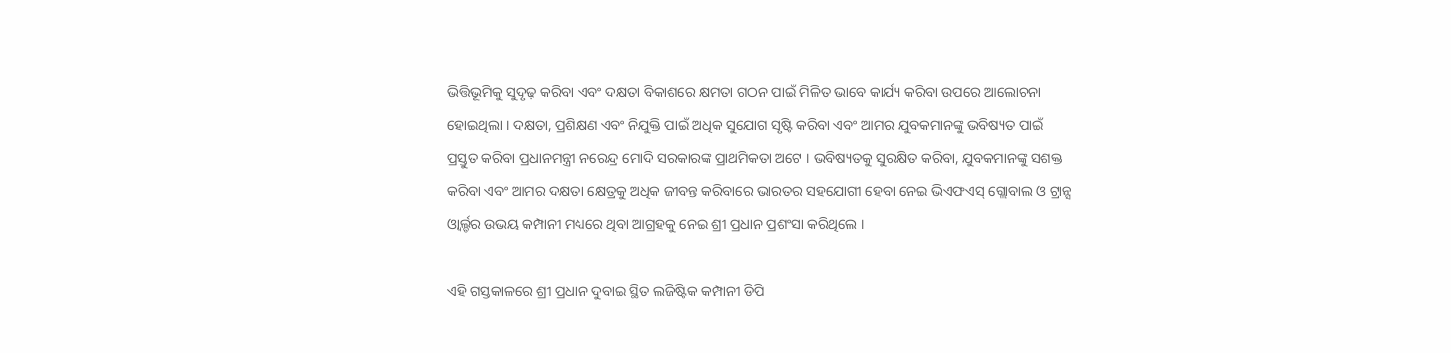ଭିତ୍ତିଭୂମିକୁ ସୁଦୃଢ଼ କରିବା ଏବଂ ଦକ୍ଷତା ବିକାଶରେ କ୍ଷମତା ଗଠନ ପାଇଁ ମିଳିତ ଭାବେ କାର୍ଯ୍ୟ କରିବା ଉପରେ ଆଲୋଚନା ହୋଇଥିଲା । ଦକ୍ଷତା, ପ୍ରଶିକ୍ଷଣ ଏବଂ ନିଯୁକ୍ତି ପାଇଁ ଅଧିକ ସୁଯୋଗ ସୃଷ୍ଟି କରିବା ଏବଂ ଆମର ଯୁବକମାନଙ୍କୁ ଭବିଷ୍ୟତ ପାଇଁ ପ୍ରସ୍ତୁତ କରିବା ପ୍ରଧାନମନ୍ତ୍ରୀ ନରେନ୍ଦ୍ର ମୋଦି ସରକାରଙ୍କ ପ୍ରାଥମିକତା ଅଟେ । ଭବିଷ୍ୟତକୁ ସୁରକ୍ଷିତ କରିବା, ଯୁବକମାନଙ୍କୁ ସଶକ୍ତ କରିବା ଏବଂ ଆମର ଦକ୍ଷତା କ୍ଷେତ୍ରକୁ ଅଧିକ ଜୀବନ୍ତ କରିବାରେ ଭାରତର ସହଯୋଗୀ ହେବା ନେଇ ଭିଏଫଏସ୍ ଗ୍ଲୋବାଲ ଓ ଟ୍ରାନ୍ସ ଓ୍ୱାର୍ଲ୍ଡର ଉଭୟ କମ୍ପାନୀ ମଧ୍ୟରେ ଥିବା ଆଗ୍ରହକୁ ନେଇ ଶ୍ରୀ ପ୍ରଧାନ ପ୍ରଶଂସା କରିଥିଲେ ।

ଏହି ଗସ୍ତକାଳରେ ଶ୍ରୀ ପ୍ରଧାନ ଦୁବାଇ ସ୍ଥିତ ଲଜିଷ୍ଟିକ କମ୍ପାନୀ ଡିପି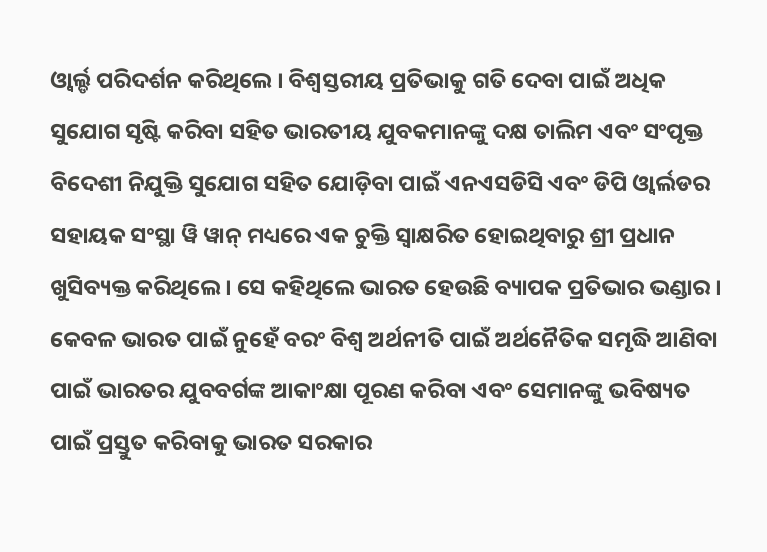ଓ୍ୱାର୍ଲ୍ଡ ପରିଦର୍ଶନ କରିଥିଲେ । ବିଶ୍ୱସ୍ତରୀୟ ପ୍ରତିଭାକୁ ଗତି ଦେବା ପାଇଁ ଅଧିକ ସୁଯୋଗ ସୃଷ୍ଟି କରିବା ସହିତ ଭାରତୀୟ ଯୁବକମାନଙ୍କୁ ଦକ୍ଷ ତାଲିମ ଏବଂ ସଂପୃକ୍ତ ବିଦେଶୀ ନିଯୁକ୍ତି ସୁଯୋଗ ସହିତ ଯୋଡ଼ିବା ପାଇଁ ଏନଏସଡିସି ଏବଂ ଡିପି ଓ୍ୱାର୍ଲଡର ସହାୟକ ସଂସ୍ଥା ୱି ୱାନ୍ ମଧ୍ୟରେ ଏକ ଚୁକ୍ତି ସ୍ୱାକ୍ଷରିତ ହୋଇଥିବାରୁ ଶ୍ରୀ ପ୍ରଧାନ ଖୁସିବ୍ୟକ୍ତ କରିଥିଲେ । ସେ କହିଥିଲେ ଭାରତ ହେଉଛି ବ୍ୟାପକ ପ୍ରତିଭାର ଭଣ୍ଡାର । କେବଳ ଭାରତ ପାଇଁ ନୁହେଁ ବରଂ ବିଶ୍ୱ ଅର୍ଥନୀତି ପାଇଁ ଅର୍ଥନୈତିକ ସମୃଦ୍ଧି ଆଣିବା ପାଇଁ ଭାରତର ଯୁବବର୍ଗଙ୍କ ଆକାଂକ୍ଷା ପୂରଣ କରିବା ଏବଂ ସେମାନଙ୍କୁ ଭବିଷ୍ୟତ ପାଇଁ ପ୍ରସ୍ତୁତ କରିବାକୁ ଭାରତ ସରକାର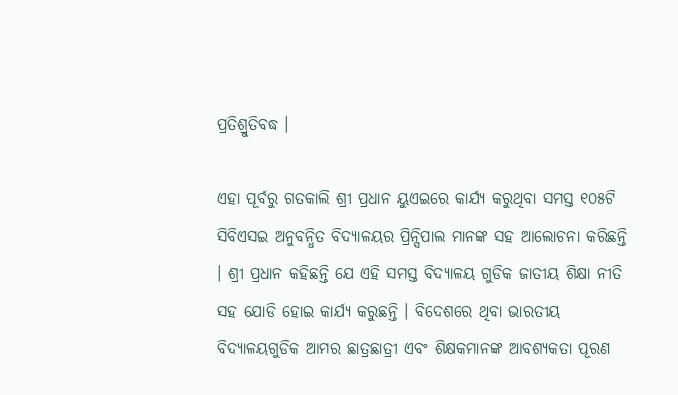ପ୍ରତିଶ୍ରୁତିବଦ୍ଧ ।

ଏହା ପୂର୍ବରୁ ଗତକାଲି ଶ୍ରୀ ପ୍ରଧାନ ୟୁଏଇରେ କାର୍ଯ୍ୟ କରୁଥିବା ସମସ୍ତ ୧୦୫ଟି ସିବିଏସଇ ଅନୁବନ୍ଧିତ ବିଦ୍ୟାଳୟର ପ୍ରିନ୍ସିପାଲ ମାନଙ୍କ ସହ ଆଲୋଚନା କରିଛନ୍ତି । ଶ୍ରୀ ପ୍ରଧାନ କହିଛନ୍ତି ଯେ ଏହି ସମସ୍ତ ବିଦ୍ୟାଳୟ ଗୁଡିକ ଜାତୀୟ ଶିକ୍ଷା ନୀତି ସହ ଯୋଡି ହୋଇ କାର୍ଯ୍ୟ କରୁଛନ୍ତି । ବିଦେଶରେ ଥିବା ଭାରତୀୟ ବିଦ୍ୟାଳୟଗୁଡିକ ଆମର ଛାତ୍ରଛାତ୍ରୀ ଏବଂ ଶିକ୍ଷକମାନଙ୍କ ଆବଶ୍ୟକତା ପୂରଣ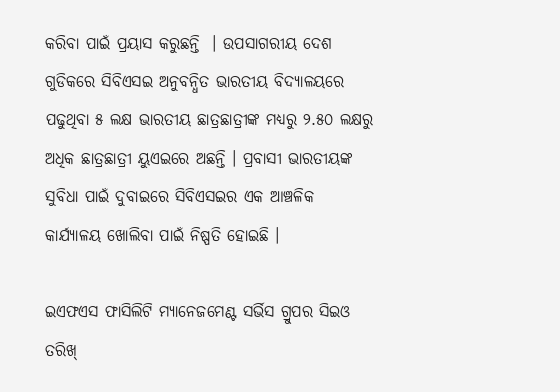କରିବା ପାଇଁ ପ୍ରୟାସ କରୁଛନ୍ତି  । ଉପସାଗରୀୟ ଦେଶ ଗୁଡିକରେ ସିବିଏସଇ ଅନୁବନ୍ଧିତ ଭାରତୀୟ ବିଦ୍ୟାଳୟରେ ପଢୁଥିବା ୫ ଲକ୍ଷ ଭାରତୀୟ ଛାତ୍ରଛାତ୍ରୀଙ୍କ ମଧ୍ୟରୁ ୨.୫୦ ଲକ୍ଷରୁ ଅଧିକ ଛାତ୍ରଛାତ୍ରୀ ୟୁଏଇରେ ଅଛନ୍ତି । ପ୍ରବାସୀ ଭାରତୀୟଙ୍କ ସୁବିଧା ପାଇଁ ଦୁବାଇରେ ସିବିଏସଇର ଏକ ଆଞ୍ଚଳିକ କାର୍ଯ୍ୟାଳୟ ଖୋଲିବା ପାଇଁ ନିଷ୍ପତି ହୋଇଛି ।

ଇଏଫଏସ ଫାସିଲିଟି ମ୍ୟାନେଜମେଣ୍ଟ ସର୍ଭିସ ଗ୍ରୁପର ସିଇଓ ତରିଖ୍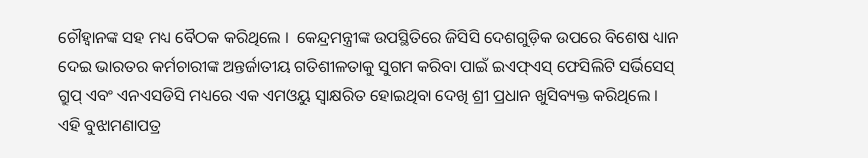ଚୌହ୍ୱାନଙ୍କ ସହ ମଧ୍ୟ ବୈଠକ କରିଥିଲେ ।  କେନ୍ଦ୍ରମନ୍ତ୍ରୀଙ୍କ ଉପସ୍ଥିତିରେ ଜିସିସି ଦେଶଗୁଡ଼ିକ ଉପରେ ବିଶେଷ ଧ୍ୟାନ ଦେଇ ଭାରତର କର୍ମଚାରୀଙ୍କ ଅନ୍ତର୍ଜାତୀୟ ଗତିଶୀଳତାକୁ ସୁଗମ କରିବା ପାଇଁ ଇଏଫ୍ଏସ୍ ଫେସିଲିଟି ସର୍ଭିସେସ୍ ଗ୍ରୁପ୍ ଏବଂ ଏନଏସଡିସି ମଧ୍ୟରେ ଏକ ଏମଓୟୁ ସ୍ୱାକ୍ଷରିତ ହୋଇଥିବା ଦେଖି ଶ୍ରୀ ପ୍ରଧାନ ଖୁସିବ୍ୟକ୍ତ କରିଥିଲେ । ଏହି ବୁଝାମଣାପତ୍ର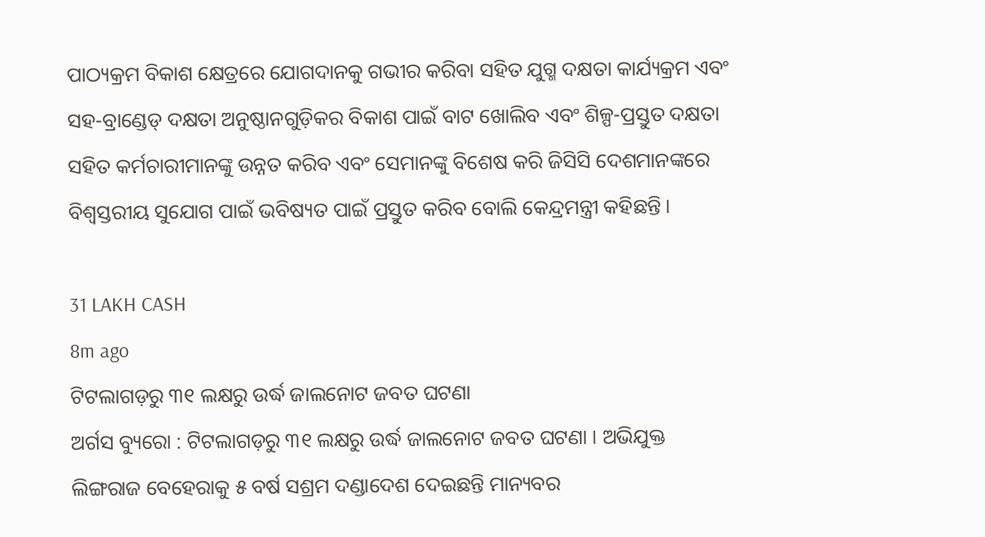ପାଠ୍ୟକ୍ରମ ବିକାଶ କ୍ଷେତ୍ରରେ ଯୋଗଦାନକୁ ଗଭୀର କରିବା ସହିତ ଯୁଗ୍ମ ଦକ୍ଷତା କାର୍ଯ୍ୟକ୍ରମ ଏବଂ ସହ-ବ୍ରାଣ୍ଡେଡ୍ ଦକ୍ଷତା ଅନୁଷ୍ଠାନଗୁଡ଼ିକର ବିକାଶ ପାଇଁ ବାଟ ଖୋଲିବ ଏବଂ ଶିଳ୍ପ-ପ୍ରସ୍ତୁତ ଦକ୍ଷତା ସହିତ କର୍ମଚାରୀମାନଙ୍କୁ ଉନ୍ନତ କରିବ ଏବଂ ସେମାନଙ୍କୁ ବିଶେଷ କରି ଜିସିସି ଦେଶମାନଙ୍କରେ ବିଶ୍ୱସ୍ତରୀୟ ସୁଯୋଗ ପାଇଁ ଭବିଷ୍ୟତ ପାଇଁ ପ୍ରସ୍ତୁତ କରିବ ବୋଲି କେନ୍ଦ୍ରମନ୍ତ୍ରୀ କହିଛନ୍ତି ।

31 LAKH CASH
8m ago
ଟିଟଲାଗଡ଼ରୁ ୩୧ ଲକ୍ଷରୁ ଉର୍ଦ୍ଧ ଜାଲନୋଟ ଜବତ ଘଟଣା
ଅର୍ଗସ ବ୍ୟୁରୋ : ଟିଟଲାଗଡ଼ରୁ ୩୧ ଲକ୍ଷରୁ ଉର୍ଦ୍ଧ ଜାଲନୋଟ ଜବତ ଘଟଣା । ଅଭିଯୁକ୍ତ ଲିଙ୍ଗରାଜ ବେହେରାକୁ ୫ ବର୍ଷ ସଶ୍ରମ ଦଣ୍ଡାଦେଶ ଦେଇଛନ୍ତି ମାନ୍ୟବର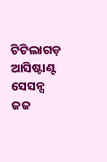ଟିଟିଲାଗଡ଼ ଆସିଷ୍ଟାଣ୍ଟ ସେସନ୍ସ ଜଜ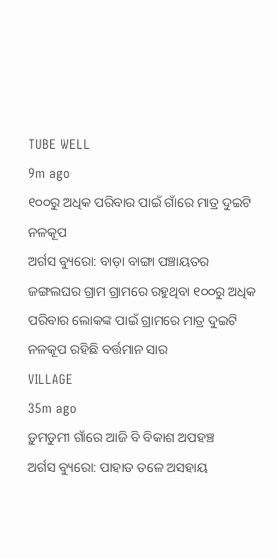TUBE WELL
9m ago
୧୦୦ରୁ ଅଧିକ ପରିବାର ପାଇଁ ଗାଁରେ ମାତ୍ର ଦୁଇଟି ନଳକୂପ
ଅର୍ଗସ ବ୍ୟୁରୋ: ବାଡ଼ା ବାଙ୍ଗା ପଞ୍ଚାୟତର ଜଙ୍ଗଲଘର ଗ୍ରାମ ଗ୍ରାମରେ ରହୁଥିବା ୧୦୦ରୁ ଅଧିକ ପରିବାର ଲୋକଙ୍କ ପାଇଁ ଗ୍ରାମରେ ମାତ୍ର ଦୁଇଟି ନଳକୂପ ରହିଛି ବର୍ତ୍ତମାନ ସାର
VILLAGE
35m ago
ଡ଼ୁମଡୁମୀ ଗାଁରେ ଆଜି ବି ବିକାଶ ଅପହଞ୍ଚ
ଅର୍ଗସ ବ୍ୟୁରୋ: ପାହାଡ ତଳେ ଅସହାୟ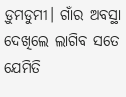ଡ଼ୁମଡୁମୀ। ଗାଁର ଅବସ୍ଥା ଦେଖିଲେ ଲାଗିବ ସତେ ଯେମିତି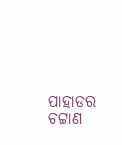ପାହାଡର ଚଟ୍ଟାଣ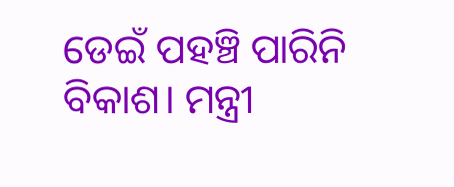ଡେଇଁ ପହଞ୍ଚି ପାରିନି ବିକାଶ। ମନ୍ତ୍ରୀ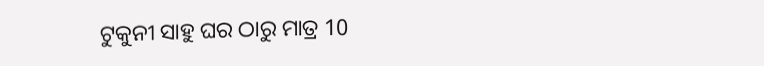ଟୁକୁନୀ ସାହୁ ଘର ଠାରୁ ମାତ୍ର 10